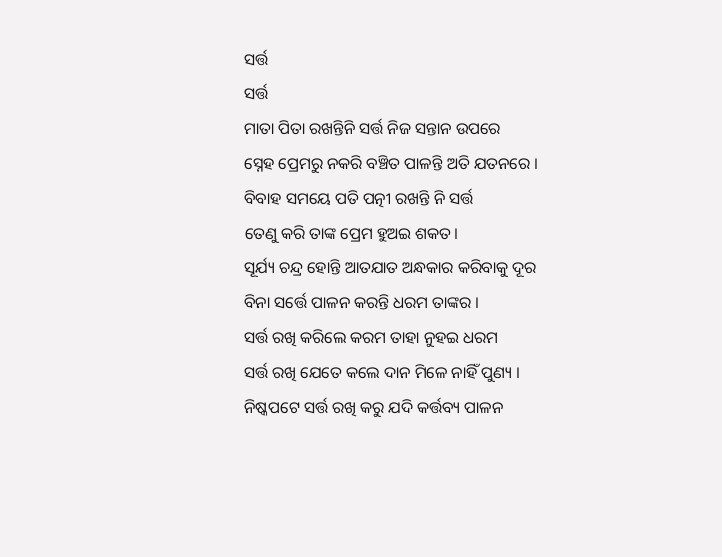ସର୍ତ୍ତ
ସର୍ତ୍ତ
ମାତା ପିତା ରଖନ୍ତିନି ସର୍ତ୍ତ ନିଜ ସନ୍ତାନ ଉପରେ
ସ୍ନେହ ପ୍ରେମରୁ ନକରି ବଞ୍ଚିତ ପାଳନ୍ତି ଅତି ଯତନରେ ।
ବିବାହ ସମୟେ ପତି ପତ୍ନୀ ରଖନ୍ତି ନି ସର୍ତ୍ତ
ତେଣୁ କରି ତାଙ୍କ ପ୍ରେମ ହୁଅଇ ଶକତ।
ସୂର୍ଯ୍ୟ ଚନ୍ଦ୍ର ହୋନ୍ତି ଆତଯାତ ଅନ୍ଧକାର କରିବାକୁ ଦୂର
ବିନା ସର୍ତ୍ତେ ପାଳନ କରନ୍ତି ଧରମ ତାଙ୍କର ।
ସର୍ତ୍ତ ରଖି କରିଲେ କରମ ତାହା ନୁହଇ ଧରମ
ସର୍ତ୍ତ ରଖି ଯେତେ କଲେ ଦାନ ମିଳେ ନାହିଁ ପୁଣ୍ୟ ।
ନିଷ୍କପଟେ ସର୍ତ୍ତ ରଖି କରୁ ଯଦି କର୍ତ୍ତବ୍ୟ ପାଳନ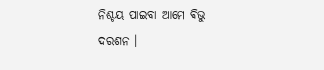ନିଶ୍ଚୟ ପାଇବା ଆମେ ଵିଭୁ ଦରଶନ ।